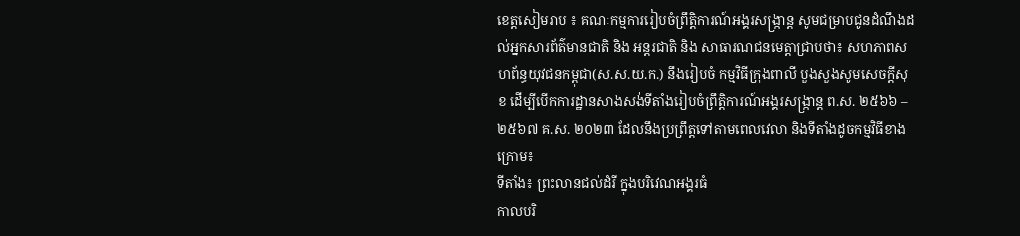ខេត្តសៀមរាប ៖ គណៈកម្មការរៀបចំព្រឹត្តិការណ៍អង្គរសង្ក្រាន្ត សូមជម្រាបជូនដំណឹងដល់អ្នកសារព័ត៌មានជាតិ និង អន្តរជាតិ និង សាធារណជនមេត្តាជ្រាបថា៖ សហភាពសហព័ន្ធយុវជនកម្ពុជា(ស.ស.យ.ក.) នឹងរៀបចំ កម្មវិធីក្រុងពាលី បួងសួងសូមសេចក្តីសុខ ដើម្បីបើកការដ្ឋានសាងសង់ទីតាំងរៀបចំព្រឹត្តិការណ៍អង្គរសង្ក្រាន្ត ព.ស. ២៥៦៦ – ២៥៦៧ គ.ស. ២០២៣ ដែលនឹងប្រព្រឹត្តទៅតាមពេលវេលា និងទីតាំងដូចកម្មវិធីខាងក្រោម៖
ទីតាំង៖ ព្រះលានជល់ដំរី ក្នុងបរិវេណអង្គរធំ
កាលបរិ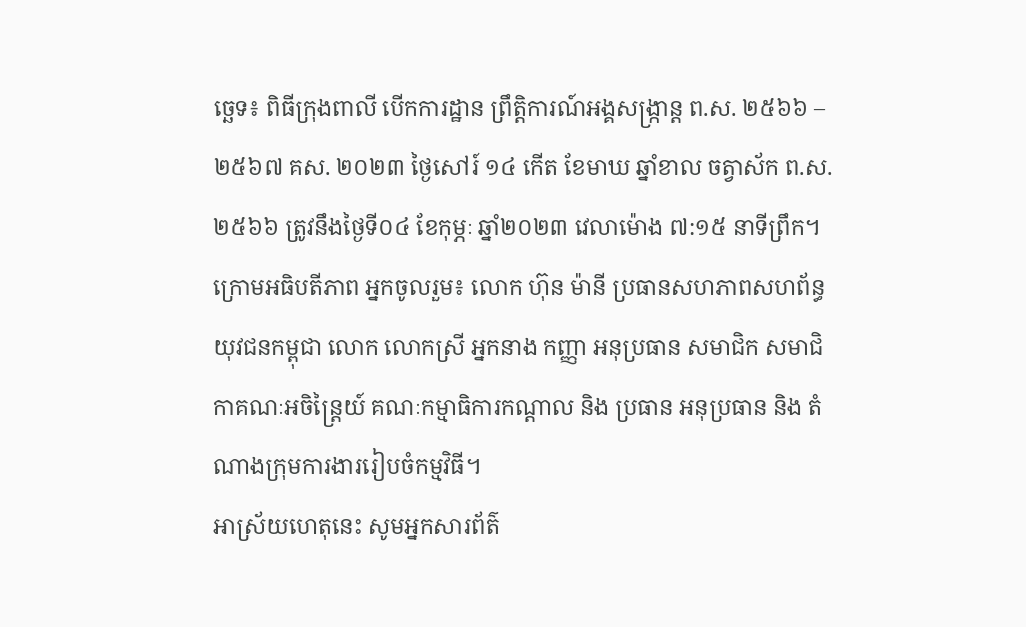ច្ឆេទ៖ ពិធីក្រុងពាលី បើកការដ្ឋាន ព្រឹត្តិការណ៍អង្គសង្ក្រាន្ត ព.ស. ២៥៦៦ – ២៥៦៧ គស. ២០២៣ ថ្ងៃសៅរ៍ ១៤ កើត ខែមាឃ ឆ្នាំខាល ចត្វាស័ក ព.ស. ២៥៦៦ ត្រូវនឹងថ្ងៃទី០៤ ខែកុម្ភៈ ឆ្នាំ២០២៣ វេលាម៉ោង ៧:១៥ នាទីព្រឹក។
ក្រោមអធិបតីភាព អ្នកចូលរួម៖ លោក ហ៊ុន ម៉ានី ប្រធានសហភាពសហព័ន្ធយុវជនកម្ពុជា លោក លោកស្រី អ្នកនាង កញ្ញា អនុប្រធាន សមាជិក សមាជិកាគណៈអចិន្ត្រៃយ៍ គណៈកម្មាធិការកណ្តាល និង ប្រធាន អនុប្រធាន និង តំណាងក្រុមការងាររៀបចំកម្មវិធី។
អាស្រ័យហេតុនេះ សូមអ្នកសារព័ត៌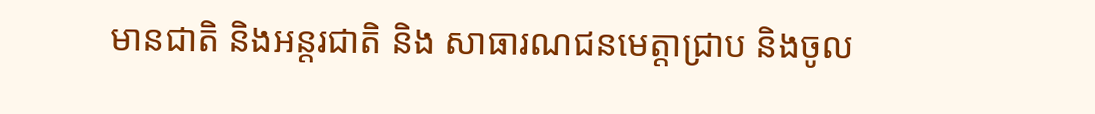មានជាតិ និងអន្តរជាតិ និង សាធារណជនមេត្តាជ្រាប និងចូល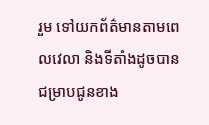រួម ទៅយកព័ត៌មានតាមពេលវេលា និងទីតាំងដូចបានជម្រាបជូនខាង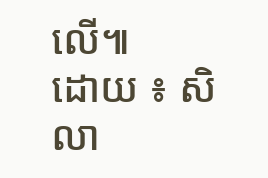លើ៕
ដោយ ៖ សិលា